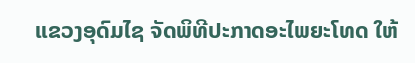ແຂວງອຸດົມໄຊ ຈັດພິທີປະກາດອະໄພຍະໂທດ ໃຫ້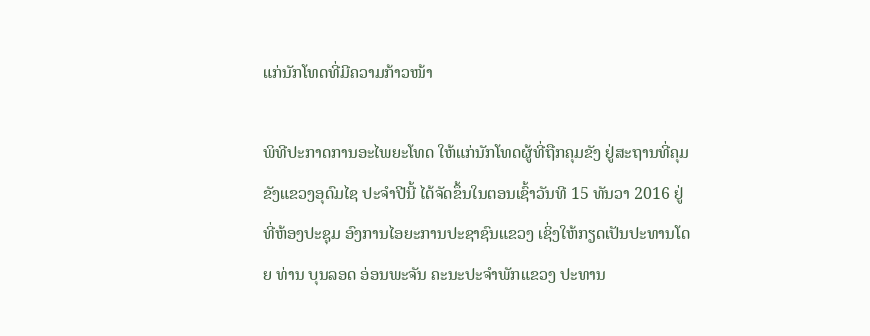ແກ່ນັກໂທດທີ່ມີຄວາມກ້າວໜ້າ

ພິທີປະກາດການອະໄພຍະໂທດ ໃຫ້ແກ່ນັກໂທດຜູ້ທີ່ຖືກຄຸມຂັງ ຢູ່ສະຖານທີ່ຄຸມຂັງແຂວງອຸດົມໄຊ ປະຈຳປີນີ້ ໄດ້ຈັດຂຶ້ນໃນຕອນເຊົ້າວັນທີ 15 ທັນວາ 2016 ຢູ່ທີ່ຫ້ອງປະຊຸມ ອົງການໄອຍະການປະຊາຊົນແຂວງ ເຊິ່ງໃຫ້ກຽດເປັນປະທານໂດຍ ທ່ານ ບຸນລອດ ອ່ອນພະຈັນ ຄະນະປະຈຳພັກແຂວງ ປະທານ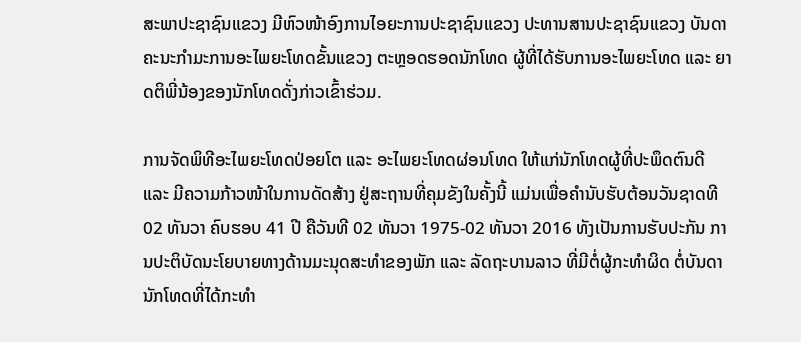ສະພາປະຊາຊົນແຂວງ ມີຫົວໜ້າອົງການໄອຍະການປະຊາຊົນແຂວງ ປະທານສານປະຊາຊົນແຂວງ ບັນດາຄະນະກຳມະການອະໄພຍະໂທດຂັ້ນແຂວງ ຕະຫຼອດຮອດນັກໂທດ ຜູ້ທີ່ໄດ້ຮັບການອະໄພຍະໂທດ ແລະ ຍາດຕິພີ່ນ້ອງຂອງນັກໂທດດັ່ງກ່າວເຂົ້າຮ່ວມ.

ການຈັດພິທີອະໄພຍະໂທດປ່ອຍໂຕ ແລະ ອະໄພຍະໂທດຜ່ອນໂທດ ໃຫ້ແກ່ນັກໂທດຜູ້ທີ່ປະພຶດຕົນດີ ແລະ ມີຄວາມກ້າວໜ້າໃນການດັດສ້າງ ຢູ່ສະຖານທີ່ຄຸມຂັງໃນຄັ້ງນີ້ ແມ່ນເພື່ອຄຳນັບຮັບຕ້ອນວັນຊາດທີ 02 ທັນວາ ຄົບຮອບ 41 ປີ ຄືວັນທີ 02 ທັນວາ 1975-02 ທັນວາ 2016 ທັງເປັນການຮັບປະກັນ ການປະຕິບັດນະໂຍບາຍທາງດ້ານມະນຸດສະທຳຂອງພັກ ແລະ ລັດຖະບານລາວ ທີ່ມີຕໍ່ຜູ້ກະທຳຜິດ ຕໍ່ບັນດານັກໂທດທີ່ໄດ້ກະທຳ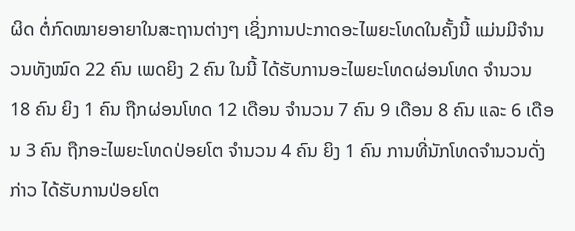ຜິດ ຕໍ່ກົດໝາຍອາຍາໃນສະຖານຕ່າງໆ ເຊິ່ງການປະກາດອະໄພຍະໂທດໃນຄັ້ງນີ້ ແມ່ນມີຈຳນວນທັງໝົດ 22 ຄົນ ເພດຍິງ 2 ຄົນ ໃນນີ້ ໄດ້ຮັບການອະໄພຍະໂທດຜ່ອນໂທດ ຈຳນວນ 18 ຄົນ ຍິງ 1 ຄົນ ຖືກຜ່ອນໂທດ 12 ເດືອນ ຈຳນວນ 7 ຄົນ 9 ເດືອນ 8 ຄົນ ແລະ 6 ເດືອນ 3 ຄົນ ຖືກອະໄພຍະໂທດປ່ອຍໂຕ ຈຳນວນ 4 ຄົນ ຍິງ 1 ຄົນ ການທີ່ນັກໂທດຈໍານວນດັ່ງກ່າວ ໄດ້ຮັບການປ່ອຍໂຕ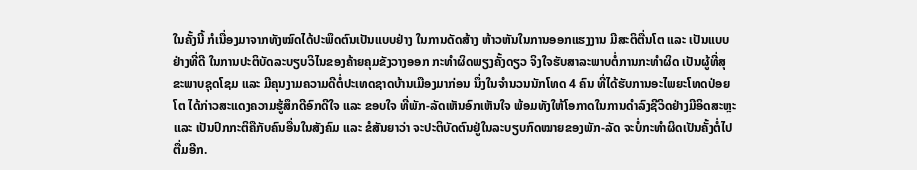ໃນຄັ້ງນີ້ ກໍເນື່ອງມາຈາກທັງໝົດໄດ້ປະພຶດຕົນເປັນແບບຢ່າງ ໃນການດັດສ້າງ ຫ້າວຫັນໃນການອອກແຮງງານ ມີສະຕິຕື່ນໂຕ ແລະ ເປັນແບບຢ່າງທີ່ດີ ໃນການປະຕິບັດລະບຽບວິໄນຂອງຄ້າຍຄຸມຂັງວາງອອກ ກະທຳຜິດພຽງຄັ້ງດຽວ ຈິງໃຈຮັບສາລະພາບຕໍ່ການກະທຳຜິດ ເປັນຜູ້ທີ່ສຸຂະພາບຊຸດໂຊມ ແລະ ມີຄຸນງາມຄວາມດີຕໍ່ປະເທດຊາດບ້ານເມືອງມາກ່ອນ ນຶ່ງໃນຈໍານວນນັກໂທດ 4 ຄົນ ທີ່ໄດ້ຮັບການອະໄພຍະໂທດປ່ອຍໂຕ ໄດ້ກ່າວສະແດງຄວາມຮູ້ສຶກດີອົກດີໃຈ ແລະ ຂອບໃຈ ທີ່ພັກ-ລັດເຫັນອົກເຫັນໃຈ ພ້ອມທັງໃຫ້ໂອກາດໃນການດຳລົງຊີວິດຢ່າງມີອິດສະຫຼະ ແລະ ເປັນປົກກະຕິຄືກັບຄົນອື່ນໃນສັງຄົມ ແລະ ຂໍສັນຍາວ່າ ຈະປະຕິບັດຕົນຢູ່ໃນລະບຽບກົດໝາຍຂອງພັກ-ລັດ ຈະບໍ່ກະທຳຜິດເປັນຄັ້ງຕໍ່ໄປຕື່ມອີກ.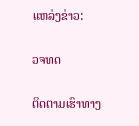ແຫລ່ງຂ່າວ:

ວຈທດ

ຕິດຕາມເຮົາທາງ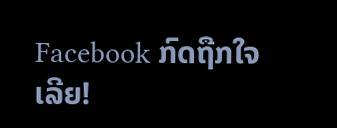Facebook ກົດຖືກໃຈເລີຍ!